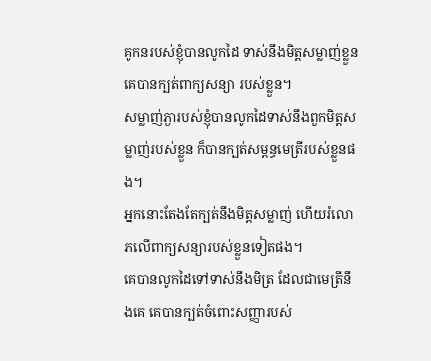គូកនរបស់ខ្ញុំបានលូកដៃ ទាស់នឹងមិត្តសម្លាញ់ខ្លួន គេបានក្បត់ពាក្យសន្យា របស់ខ្លួន។
សម្លាញ់ភ្ងារបស់ខ្ញុំបានលូកដៃទាស់នឹងពួកមិត្តសម្លាញ់របស់ខ្លួន ក៏បានក្បត់សម្ពន្ធមេត្រីរបស់ខ្លួនផង។
អ្នកនោះតែងតែក្បត់នឹងមិត្តសម្លាញ់ ហើយរំលោភលើពាក្យសន្យារបស់ខ្លួនទៀតផង។
គេបានលូកដៃទៅទាស់នឹងមិត្រ ដែលជាមេត្រីនឹងគេ គេបានក្បត់ចំពោះសញ្ញារបស់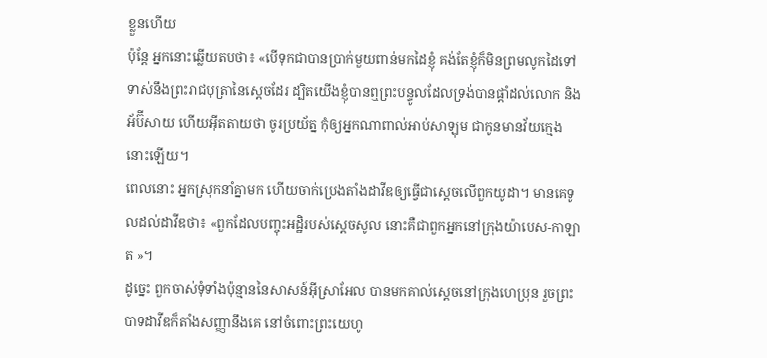ខ្លួនហើយ
ប៉ុន្តែ អ្នកនោះឆ្លើយតបថា៖ «បើទុកជាបានប្រាក់មួយពាន់មកដៃខ្ញុំ គង់តែខ្ញុំក៏មិនព្រមលូកដៃទៅទាស់នឹងព្រះរាជបុត្រានៃស្តេចដែរ ដ្បិតយើងខ្ញុំបានឮព្រះបន្ទូលដែលទ្រង់បានផ្តាំដល់លោក និងអ័ប៊ីសាយ ហើយអ៊ីតតាយថា ចូរប្រយ័ត្ន កុំឲ្យអ្នកណាពាល់អាប់សាឡុម ជាកូនមានវ័យក្មេងនោះឡើយ។
ពេលនោះ អ្នកស្រុកនាំគ្នាមក ហើយចាក់ប្រេងតាំងដាវីឌឲ្យធ្វើជាស្តេចលើពួកយូដា។ មានគេទូលដល់ដាវីឌថា៖ «ពួកដែលបញ្ចុះអដ្ឋិរបស់ស្ដេចសូល នោះគឺជាពួកអ្នកនៅក្រុងយ៉ាបេស-កាឡាត »។
ដូច្នេះ ពួកចាស់ទុំទាំងប៉ុន្មាននៃសាសន៍អ៊ីស្រាអែល បានមកគាល់ស្តេចនៅក្រុងហេប្រុន រួចព្រះបាទដាវីឌក៏តាំងសញ្ញានឹងគេ នៅចំពោះព្រះយេហូ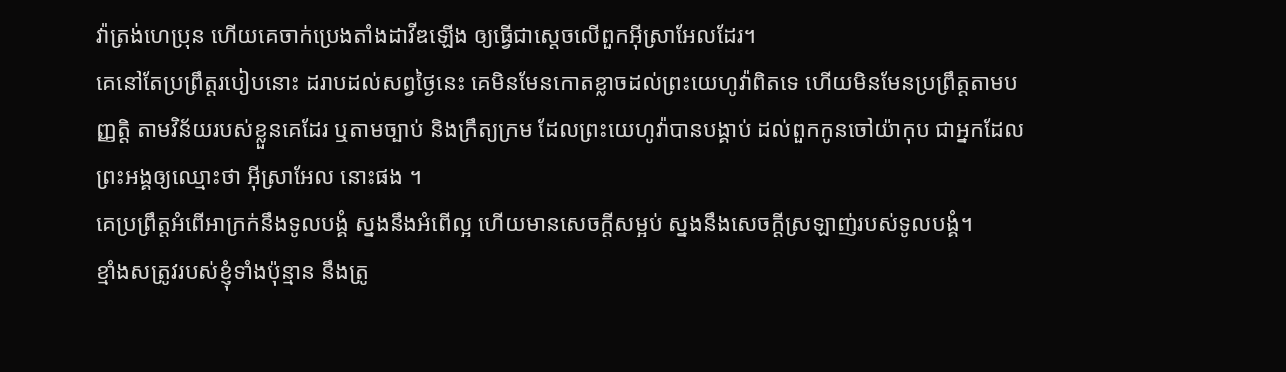វ៉ាត្រង់ហេប្រុន ហើយគេចាក់ប្រេងតាំងដាវីឌឡើង ឲ្យធ្វើជាស្តេចលើពួកអ៊ីស្រាអែលដែរ។
គេនៅតែប្រព្រឹត្តរបៀបនោះ ដរាបដល់សព្វថ្ងៃនេះ គេមិនមែនកោតខ្លាចដល់ព្រះយេហូវ៉ាពិតទេ ហើយមិនមែនប្រព្រឹត្តតាមបញ្ញត្តិ តាមវិន័យរបស់ខ្លួនគេដែរ ឬតាមច្បាប់ និងក្រឹត្យក្រម ដែលព្រះយេហូវ៉ាបានបង្គាប់ ដល់ពួកកូនចៅយ៉ាកុប ជាអ្នកដែលព្រះអង្គឲ្យឈ្មោះថា អ៊ីស្រាអែល នោះផង ។
គេប្រព្រឹត្តអំពើអាក្រក់នឹងទូលបង្គំ ស្នងនឹងអំពើល្អ ហើយមានសេចក្ដីសម្អប់ ស្នងនឹងសេចក្ដីស្រឡាញ់របស់ទូលបង្គំ។
ខ្មាំងសត្រូវរបស់ខ្ញុំទាំងប៉ុន្មាន នឹងត្រូ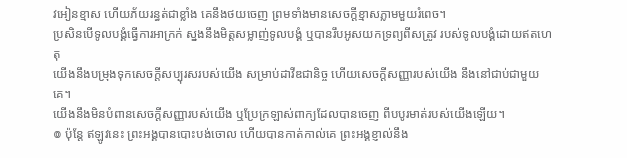វអៀនខ្មាស ហើយភ័យរន្ធត់ជាខ្លាំង គេនឹងថយចេញ ព្រមទាំងមានសេចក្ដីខ្មាសភ្លាមមួយរំពេច។
ប្រសិនបើទូលបង្គំធ្វើការអាក្រក់ ស្នងនឹងមិត្តសម្លាញ់ទូលបង្គំ ឬបានរឹបអូសយកទ្រព្យពីសត្រូវ របស់ទូលបង្គំដោយឥតហេតុ
យើងនឹងបម្រុងទុកសេចក្ដីសប្បុរសរបស់យើង សម្រាប់ដាវីឌជានិច្ច ហើយសេចក្ដីសញ្ញារបស់យើង នឹងនៅជាប់ជាមួយគេ។
យើងនឹងមិនបំពានសេចក្ដីសញ្ញារបស់យើង ឬប្រែក្រឡាស់ពាក្យដែលបានចេញ ពីបបូរមាត់របស់យើងឡើយ។
៙ ប៉ុន្តែ ឥឡូវនេះ ព្រះអង្គបានបោះបង់ចោល ហើយបានកាត់កាល់គេ ព្រះអង្គខ្ញាល់នឹង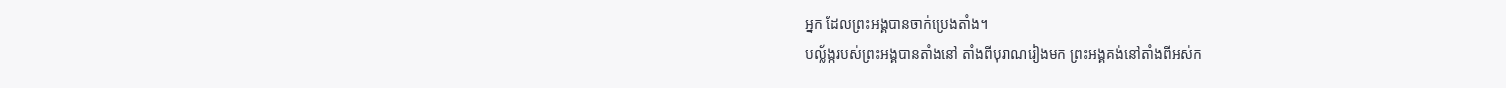អ្នក ដែលព្រះអង្គបានចាក់ប្រេងតាំង។
បល្ល័ង្ករបស់ព្រះអង្គបានតាំងនៅ តាំងពីបុរាណរៀងមក ព្រះអង្គគង់នៅតាំងពីអស់ក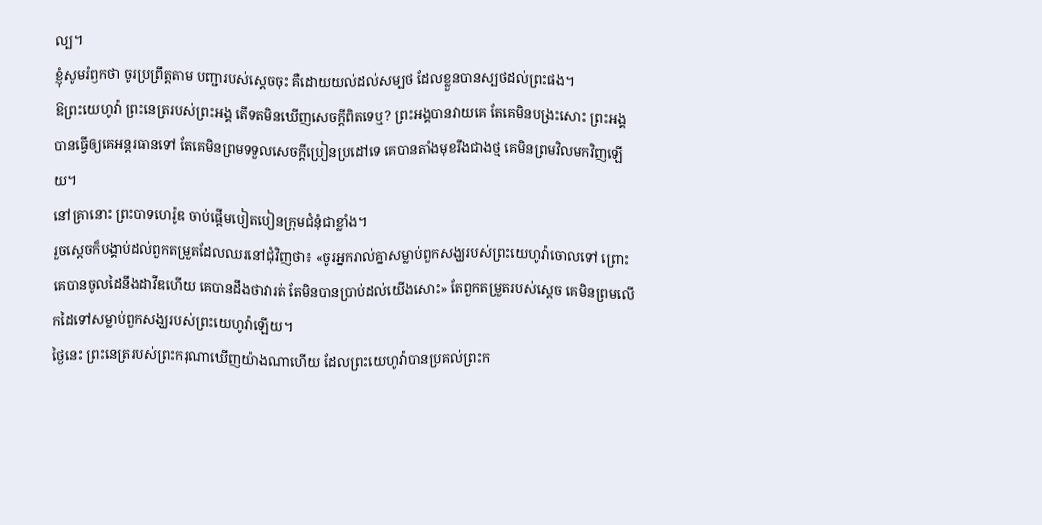ល្ប។
ខ្ញុំសូមរំឭកថា ចូរប្រព្រឹត្តតាម បញ្ជារបស់ស្តេចចុះ គឺដោយយល់ដល់សម្បថ ដែលខ្លួនបានស្បថដល់ព្រះផង។
ឱព្រះយេហូវ៉ា ព្រះនេត្ររបស់ព្រះអង្គ តើទតមិនឃើញសេចក្ដីពិតទេឬ? ព្រះអង្គបានវាយគេ តែគេមិនបង្រះសោះ ព្រះអង្គបានធ្វើឲ្យគេអន្តរធានទៅ តែគេមិនព្រមទទួលសេចក្ដីប្រៀនប្រដៅទេ គេបានតាំងមុខរឹងជាងថ្ម គេមិនព្រមវិលមកវិញឡើយ។
នៅគ្រានោះ ព្រះបាទហេរ៉ូឌ ចាប់ផ្តើមបៀតបៀនក្រុមជំនុំជាខ្លាំង។
រួចស្តេចក៏បង្គាប់ដល់ពួកតម្រួតដែលឈរនៅជុំវិញថា៖ «ចូរអ្នករាល់គ្នាសម្លាប់ពួកសង្ឃរបស់ព្រះយេហូវ៉ាចោលទៅ ព្រោះគេបានចូលដៃនឹងដាវីឌហើយ គេបានដឹងថាវារត់ តែមិនបានប្រាប់ដល់យើងសោះ» តែពួកតម្រួតរបស់ស្តេច គេមិនព្រមលើកដៃទៅសម្លាប់ពួកសង្ឃរបស់ព្រះយេហូវ៉ាឡើយ។
ថ្ងៃនេះ ព្រះនេត្ររបស់ព្រះករុណាឃើញយ៉ាងណាហើយ ដែលព្រះយេហូវ៉ាបានប្រគល់ព្រះក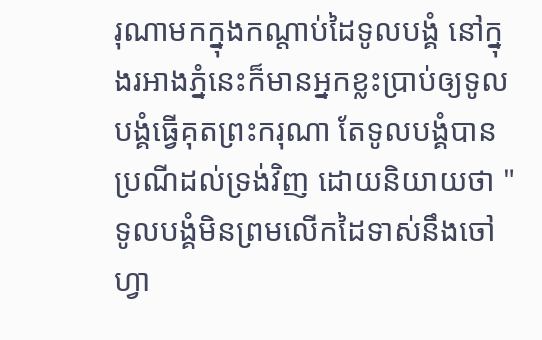រុណាមកក្នុងកណ្ដាប់ដៃទូលបង្គំ នៅក្នុងរអាងភ្នំនេះក៏មានអ្នកខ្លះប្រាប់ឲ្យទូលបង្គំធ្វើគុតព្រះករុណា តែទូលបង្គំបានប្រណីដល់ទ្រង់វិញ ដោយនិយាយថា "ទូលបង្គំមិនព្រមលើកដៃទាស់នឹងចៅហ្វា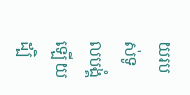យរបស់ទូលបង្គំឡើយ ដ្បិ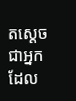តស្ដេចជាអ្នកដែល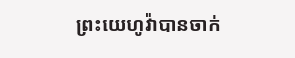ព្រះយេហូវ៉ាបានចាក់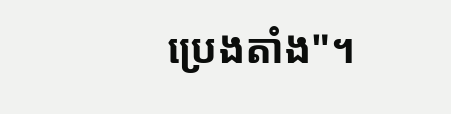ប្រេងតាំង"។